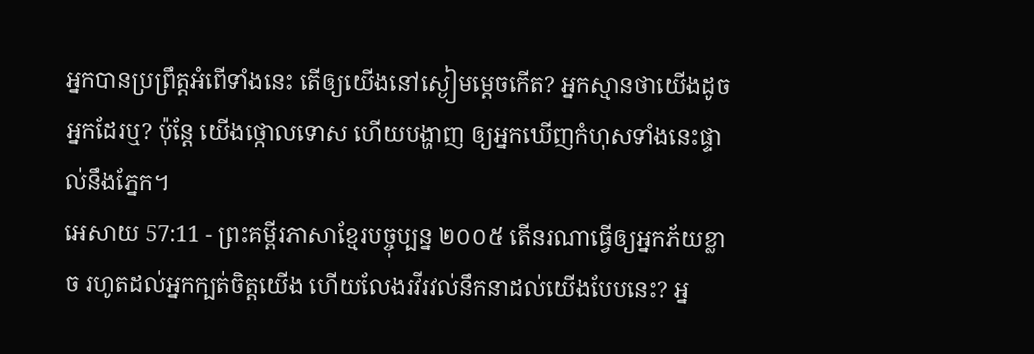អ្នកបានប្រព្រឹត្តអំពើទាំងនេះ តើឲ្យយើងនៅស្ងៀមម្ដេចកើត? អ្នកស្មានថាយើងដូចអ្នកដែរឬ? ប៉ុន្តែ យើងថ្កោលទោស ហើយបង្ហាញ ឲ្យអ្នកឃើញកំហុសទាំងនេះផ្ទាល់នឹងភ្នែក។
អេសាយ 57:11 - ព្រះគម្ពីរភាសាខ្មែរបច្ចុប្បន្ន ២០០៥ តើនរណាធ្វើឲ្យអ្នកភ័យខ្លាច រហូតដល់អ្នកក្បត់ចិត្តយើង ហើយលែងរវីរវល់នឹកនាដល់យើងបែបនេះ? អ្ន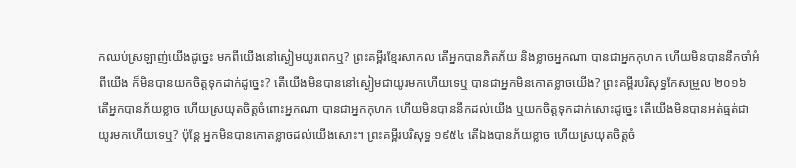កឈប់ស្រឡាញ់យើងដូច្នេះ មកពីយើងនៅស្ងៀមយូរពេកឬ? ព្រះគម្ពីរខ្មែរសាកល តើអ្នកបានភិតភ័យ និងខ្លាចអ្នកណា បានជាអ្នកកុហក ហើយមិនបាននឹកចាំអំពីយើង ក៏មិនបានយកចិត្តទុកដាក់ដូច្នេះ? តើយើងមិនបាននៅស្ងៀមជាយូរមកហើយទេឬ បានជាអ្នកមិនកោតខ្លាចយើង? ព្រះគម្ពីរបរិសុទ្ធកែសម្រួល ២០១៦ តើអ្នកបានភ័យខ្លាច ហើយស្រយុតចិត្តចំពោះអ្នកណា បានជាអ្នកកុហក ហើយមិនបាននឹកដល់យើង ឬយកចិត្តទុកដាក់សោះដូច្នេះ តើយើងមិនបានអត់ធ្មត់ជាយូរមកហើយទេឬ? ប៉ុន្តែ អ្នកមិនបានកោតខ្លាចដល់យើងសោះ។ ព្រះគម្ពីរបរិសុទ្ធ ១៩៥៤ តើឯងបានភ័យខ្លាច ហើយស្រយុតចិត្តចំ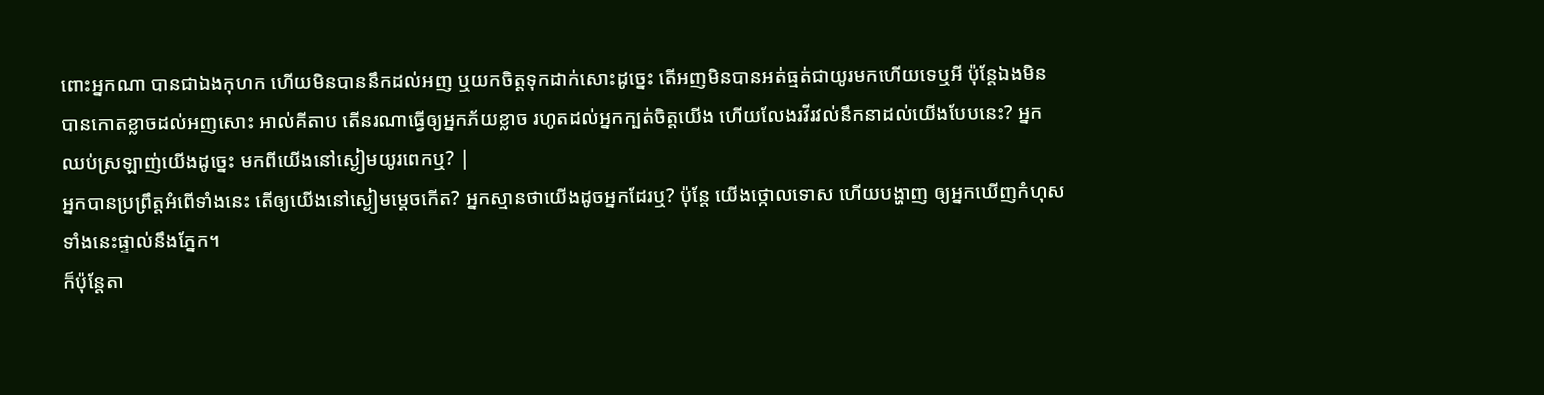ពោះអ្នកណា បានជាឯងកុហក ហើយមិនបាននឹកដល់អញ ឬយកចិត្តទុកដាក់សោះដូច្នេះ តើអញមិនបានអត់ធ្មត់ជាយូរមកហើយទេឬអី ប៉ុន្តែឯងមិនបានកោតខ្លាចដល់អញសោះ អាល់គីតាប តើនរណាធ្វើឲ្យអ្នកភ័យខ្លាច រហូតដល់អ្នកក្បត់ចិត្តយើង ហើយលែងរវីរវល់នឹកនាដល់យើងបែបនេះ? អ្នកឈប់ស្រឡាញ់យើងដូច្នេះ មកពីយើងនៅស្ងៀមយូរពេកឬ? |
អ្នកបានប្រព្រឹត្តអំពើទាំងនេះ តើឲ្យយើងនៅស្ងៀមម្ដេចកើត? អ្នកស្មានថាយើងដូចអ្នកដែរឬ? ប៉ុន្តែ យើងថ្កោលទោស ហើយបង្ហាញ ឲ្យអ្នកឃើញកំហុសទាំងនេះផ្ទាល់នឹងភ្នែក។
ក៏ប៉ុន្តែតា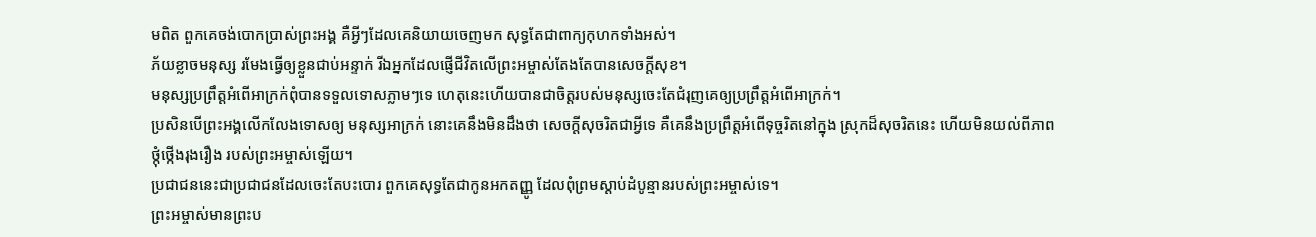មពិត ពួកគេចង់បោកប្រាស់ព្រះអង្គ គឺអ្វីៗដែលគេនិយាយចេញមក សុទ្ធតែជាពាក្យកុហកទាំងអស់។
ភ័យខ្លាចមនុស្ស រមែងធ្វើឲ្យខ្លួនជាប់អន្ទាក់ រីឯអ្នកដែលផ្ញើជីវិតលើព្រះអម្ចាស់តែងតែបានសេចក្ដីសុខ។
មនុស្សប្រព្រឹត្តអំពើអាក្រក់ពុំបានទទួលទោសភ្លាមៗទេ ហេតុនេះហើយបានជាចិត្តរបស់មនុស្សចេះតែជំរុញគេឲ្យប្រព្រឹត្តអំពើអាក្រក់។
ប្រសិនបើព្រះអង្គលើកលែងទោសឲ្យ មនុស្សអាក្រក់ នោះគេនឹងមិនដឹងថា សេចក្ដីសុចរិតជាអ្វីទេ គឺគេនឹងប្រព្រឹត្តអំពើទុច្ចរិតនៅក្នុង ស្រុកដ៏សុចរិតនេះ ហើយមិនយល់ពីភាពថ្កុំថ្កើងរុងរឿង របស់ព្រះអម្ចាស់ឡើយ។
ប្រជាជននេះជាប្រជាជនដែលចេះតែបះបោរ ពួកគេសុទ្ធតែជាកូនអកតញ្ញូ ដែលពុំព្រមស្ដាប់ដំបូន្មានរបស់ព្រះអម្ចាស់ទេ។
ព្រះអម្ចាស់មានព្រះប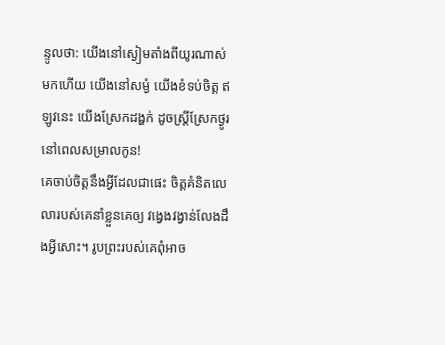ន្ទូលថា: យើងនៅស្ងៀមតាំងពីយូរណាស់មកហើយ យើងនៅសម្ងំ យើងខំទប់ចិត្ត ឥឡូវនេះ យើងស្រែកដង្ហក់ ដូចស្ត្រីស្រែកថ្ងូរ នៅពេលសម្រាលកូន!
គេចាប់ចិត្តនឹងអ្វីដែលជាផេះ ចិត្តគំនិតលេលារបស់គេនាំខ្លួនគេឲ្យ វង្វេងវង្វាន់លែងដឹងអ្វីសោះ។ រូបព្រះរបស់គេពុំអាច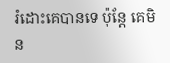រំដោះគេបានទេ ប៉ុន្តែ គេមិន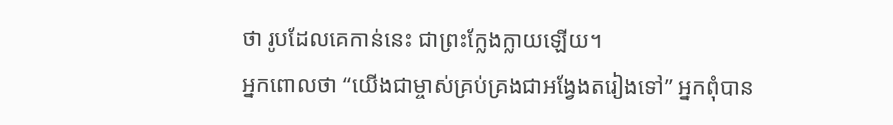ថា រូបដែលគេកាន់នេះ ជាព្រះក្លែងក្លាយឡើយ។
អ្នកពោលថា “យើងជាម្ចាស់គ្រប់គ្រងជាអង្វែងតរៀងទៅ” អ្នកពុំបាន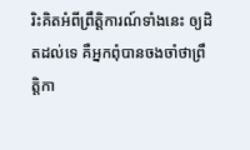រិះគិតអំពីព្រឹត្តិការណ៍ទាំងនេះ ឲ្យដិតដល់ទេ គឺអ្នកពុំបានចងចាំថាព្រឹត្តិកា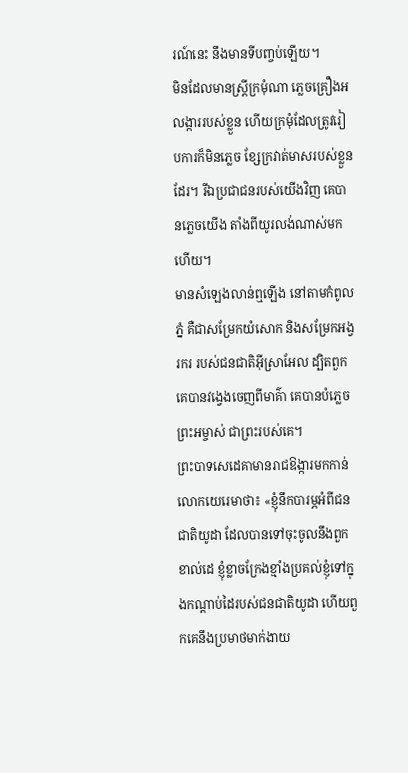រណ៍នេះ នឹងមានទីបញ្ចប់ឡើយ។
មិនដែលមានស្ត្រីក្រមុំណា ភ្លេចគ្រឿងអលង្ការរបស់ខ្លួន ហើយក្រមុំដែលត្រូវរៀបការក៏មិនភ្លេច ខ្សែក្រវាត់មាសរបស់ខ្លួនដែរ។ រីឯប្រជាជនរបស់យើងវិញ គេបានភ្លេចយើង តាំងពីយូរលង់ណាស់មកហើយ។
មានសំឡេងលាន់ឮឡើង នៅតាមកំពូលភ្នំ គឺជាសម្រែកយំសោក និងសម្រែកអង្វរករ របស់ជនជាតិអ៊ីស្រាអែល ដ្បិតពួកគេបានវង្វេងចេញពីមាគ៌ា គេបានបំភ្លេចព្រះអម្ចាស់ ជាព្រះរបស់គេ។
ព្រះបាទសេដេគាមានរាជឱង្ការមកកាន់លោកយេរេមាថា៖ «ខ្ញុំនឹកបារម្ភអំពីជនជាតិយូដា ដែលបានទៅចុះចូលនឹងពួកខាល់ដេ ខ្ញុំខ្លាចក្រែងខ្មាំងប្រគល់ខ្ញុំទៅក្នុងកណ្ដាប់ដៃរបស់ជនជាតិយូដា ហើយពួកគេនឹងប្រមាថមាក់ងាយ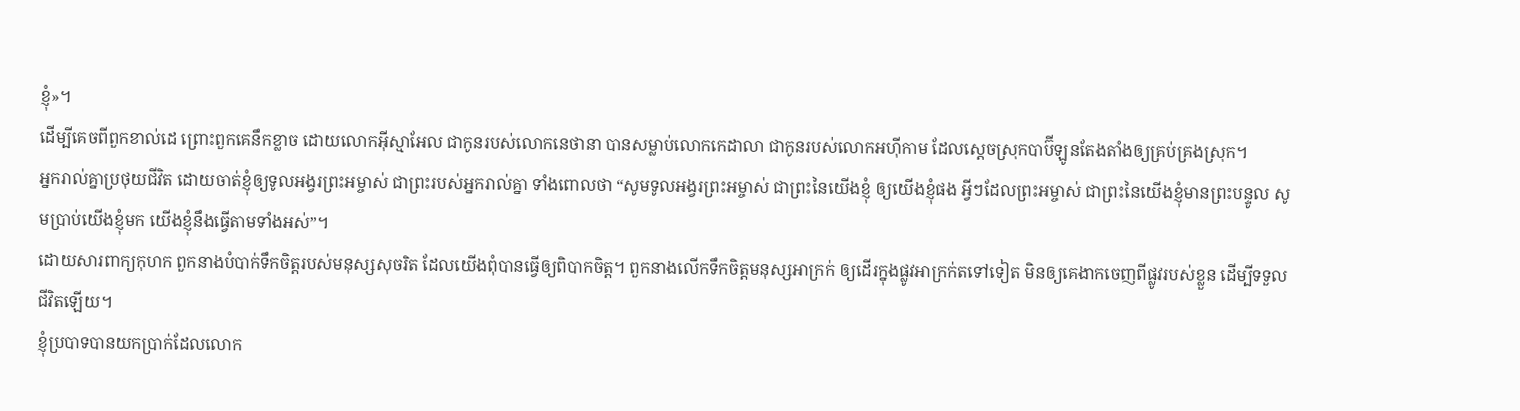ខ្ញុំ»។
ដើម្បីគេចពីពួកខាល់ដេ ព្រោះពួកគេនឹកខ្លាច ដោយលោកអ៊ីស្មាអែល ជាកូនរបស់លោកនេថានា បានសម្លាប់លោកកេដាលា ជាកូនរបស់លោកអហ៊ីកាម ដែលស្ដេចស្រុកបាប៊ីឡូនតែងតាំងឲ្យគ្រប់គ្រងស្រុក។
អ្នករាល់គ្នាប្រថុយជីវិត ដោយចាត់ខ្ញុំឲ្យទូលអង្វរព្រះអម្ចាស់ ជាព្រះរបស់អ្នករាល់គ្នា ទាំងពោលថា “សូមទូលអង្វរព្រះអម្ចាស់ ជាព្រះនៃយើងខ្ញុំ ឲ្យយើងខ្ញុំផង អ្វីៗដែលព្រះអម្ចាស់ ជាព្រះនៃយើងខ្ញុំមានព្រះបន្ទូល សូមប្រាប់យើងខ្ញុំមក យើងខ្ញុំនឹងធ្វើតាមទាំងអស់”។
ដោយសារពាក្យកុហក ពួកនាងបំបាក់ទឹកចិត្តរបស់មនុស្សសុចរិត ដែលយើងពុំបានធ្វើឲ្យពិបាកចិត្ត។ ពួកនាងលើកទឹកចិត្តមនុស្សអាក្រក់ ឲ្យដើរក្នុងផ្លូវអាក្រក់តទៅទៀត មិនឲ្យគេងាកចេញពីផ្លូវរបស់ខ្លួន ដើម្បីទទួលជីវិតឡើយ។
ខ្ញុំប្របាទបានយកប្រាក់ដែលលោក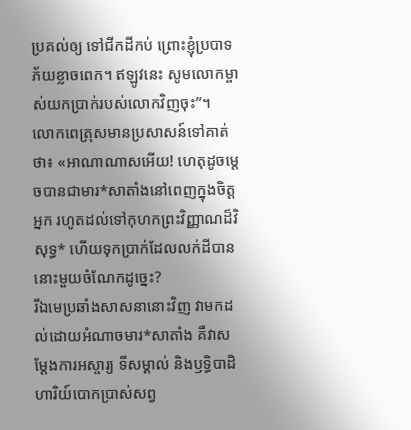ប្រគល់ឲ្យ ទៅជីកដីកប់ ព្រោះខ្ញុំប្របាទភ័យខ្លាចពេក។ ឥឡូវនេះ សូមលោកម្ចាស់យកប្រាក់របស់លោកវិញចុះ”។
លោកពេត្រុសមានប្រសាសន៍ទៅគាត់ថា៖ «អាណាណាសអើយ! ហេតុដូចម្ដេចបានជាមារ*សាតាំងនៅពេញក្នុងចិត្តអ្នក រហូតដល់ទៅកុហកព្រះវិញ្ញាណដ៏វិសុទ្ធ* ហើយទុកប្រាក់ដែលលក់ដីបាននោះមួយចំណែកដូច្នេះ?
រីឯមេប្រឆាំងសាសនានោះវិញ វាមកដល់ដោយអំណាចមារ*សាតាំង គឺវាសម្តែងការអស្ចារ្យ ទីសម្គាល់ និងឫទ្ធិបាដិហារិយ៍បោកប្រាស់សព្វ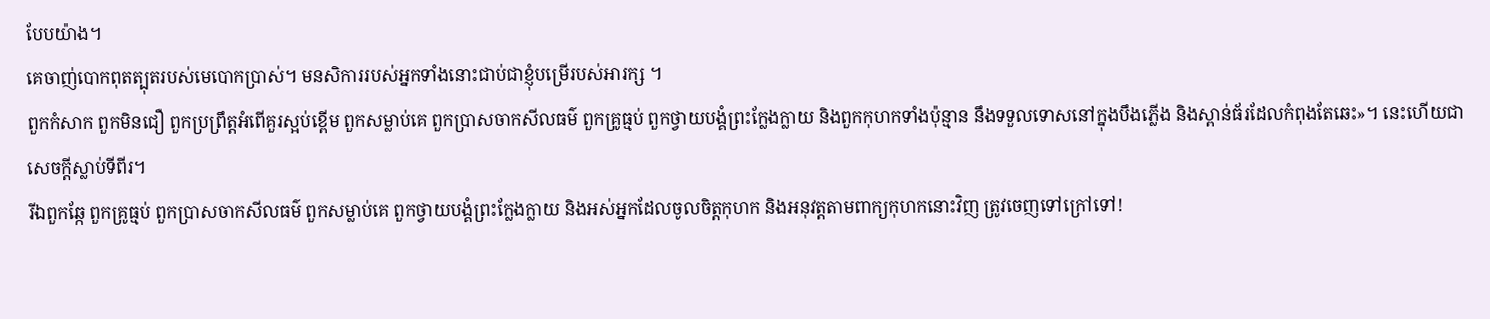បែបយ៉ាង។
គេចាញ់បោកពុតត្បុតរបស់មេបោកប្រាស់។ មនសិការរបស់អ្នកទាំងនោះជាប់ជាខ្ញុំបម្រើរបស់អារក្ស ។
ពួកកំសាក ពួកមិនជឿ ពួកប្រព្រឹត្តអំពើគួរស្អប់ខ្ពើម ពួកសម្លាប់គេ ពួកប្រាសចាកសីលធម៌ ពួកគ្រូធ្មប់ ពួកថ្វាយបង្គំព្រះក្លែងក្លាយ និងពួកកុហកទាំងប៉ុន្មាន នឹងទទួលទោសនៅក្នុងបឹងភ្លើង និងស្ពាន់ធ័រដែលកំពុងតែឆេះ»។ នេះហើយជាសេចក្ដីស្លាប់ទីពីរ។
រីឯពួកឆ្កែ ពួកគ្រូធ្មប់ ពួកប្រាសចាកសីលធម៌ ពួកសម្លាប់គេ ពួកថ្វាយបង្គំព្រះក្លែងក្លាយ និងអស់អ្នកដែលចូលចិត្តកុហក និងអនុវត្តតាមពាក្យកុហកនោះវិញ ត្រូវចេញទៅក្រៅទៅ!